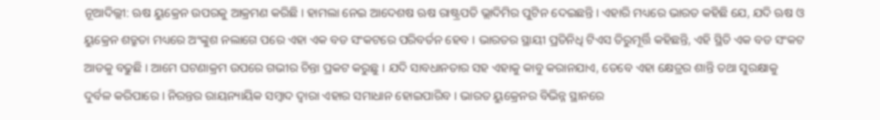ନୂଆଦିଲ୍ଲୀ: ଋଷ ୟୁକ୍ରେନ ଉପରକୁ ଆକ୍ରମଣ କରିଛି । ହାମଲା ନେଇ ଆଦେଶଷ ଋଷ ରାଷ୍ଟ୍ରପତି ଭ୍ଲାଦିମିର ପୁଟିନ ଦେଇଛନ୍ତି । ଏହାରି ମଧ୍ୟରେ ଭାରତ କହିଛି ଯେ, ଯଦି ଋଷ ଓ ୟୁକ୍ରେନ ଶତ୍ରୁତା ମଧ୍ୟରେ ଅଂଙ୍କୁଶ ନଲାଗେ ପରେ ଏହା ଏକ ବଡ ସଂକଟରେ ପରିବର୍ତନ ହେବ । ଭାରତର ସ୍ଥାୟୀ ପ୍ରତିନିଧି ଟିଏସ ତିରୁମୂର୍ତ୍ତି କହିଛନ୍ତି, ଏହି ସ୍ଥିତି ଏକ ବଡ ସଂକଟ ଆଡକୁ ବଢୁଛି । ଆମେ ଘଟଣାକ୍ରମ ଉପରେ ଗଭୀର ଚିନ୍ତା ପ୍ରକଟ କରୁଛୁ । ଯଦି ସାବଧାନତାର ସହ ଏହାକୁ କାବୁ କରାନଯାଏ, ତେବେ ଏହା କ୍ଷେତ୍ରର ଶାନ୍ତି ତଥା ସୁରକ୍ଷାକୁ ଦୁର୍ବଳ କରିପାରେ । ନିରନ୍ତର ରାୟନ୍ୟାୟିକ ସମ୍ବାଦ ଦ୍ୱାରା ଏହାର ସମାଧାନ ହୋଇପାରିବ । ଭାରତ ୟୁକ୍ରେନର ବିଭିନ୍ନ ସ୍ଥାନରେ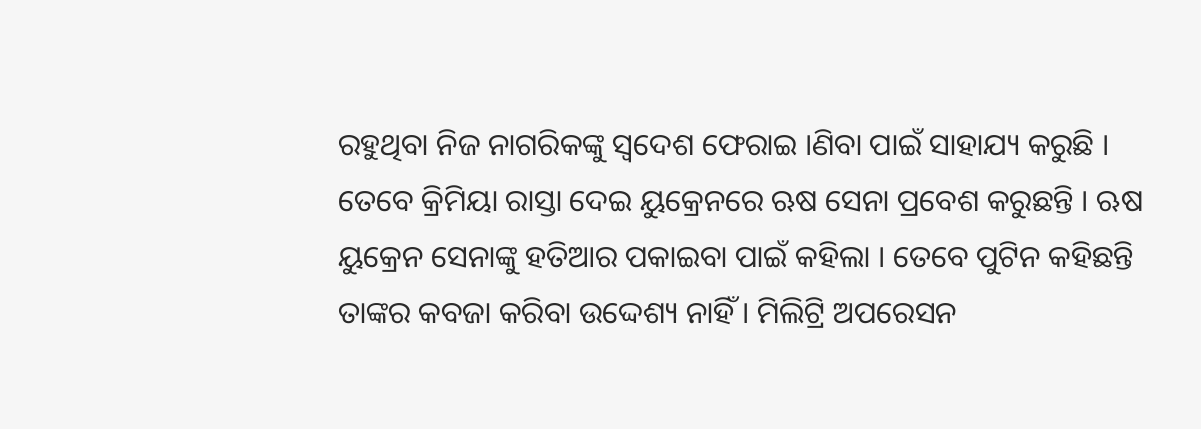ରହୁଥିବା ନିଜ ନାଗରିକଙ୍କୁ ସ୍ୱଦେଶ ଫେରାଇ ।ଣିବା ପାଇଁ ସାହାଯ୍ୟ କରୁଛି ।
ତେବେ କ୍ରିମିୟା ରାସ୍ତା ଦେଇ ୟୁକ୍ରେନରେ ଋଷ ସେନା ପ୍ରବେଶ କରୁଛନ୍ତି । ଋଷ ୟୁକ୍ରେନ ସେନାଙ୍କୁ ହତିଆର ପକାଇବା ପାଇଁ କହିଲା । ତେବେ ପୁଟିନ କହିଛନ୍ତି ତାଙ୍କର କବଜା କରିବା ଉଦ୍ଦେଶ୍ୟ ନାହିଁ । ମିଲିଟ୍ରି ଅପରେସନ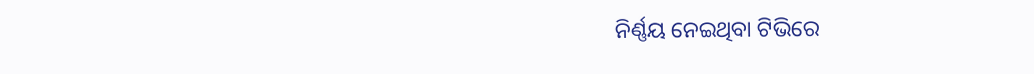ନିର୍ଣ୍ଣୟ ନେଇଥିବା ଟିଭିରେ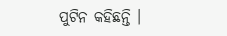ପୁଟିନ କହିଛନ୍ତି ।